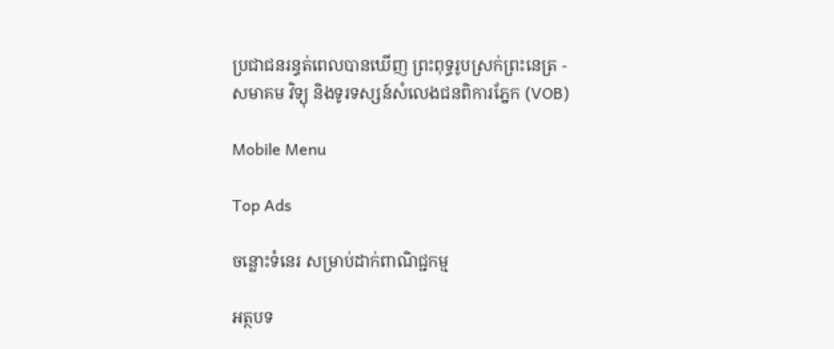ប្រជាជនរន្ធត់ពេលបានឃើញ ព្រះពុទ្ធរូបស្រក់ព្រះនេត្រ - សមាគម វិទ្យុ និងទូរទស្សន៍សំលេងជនពិការភ្នែក (VOB)

Mobile Menu

Top Ads

ចន្លោះទំនេរ សម្រាប់ដាក់ពាណិជ្ជកម្ម

អត្ថបទ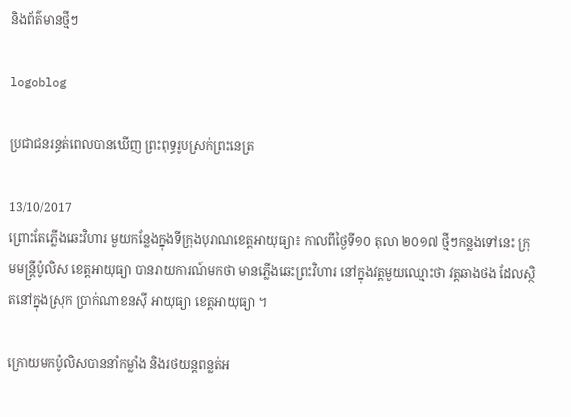និងព័ត៌មានថ្មីៗ

logoblog

ប្រជាជនរន្ធត់ពេលបានឃើញ ព្រះពុទ្ធរូបស្រក់ព្រះនេត្រ

13/10/2017
ព្រោះតែភ្លើងឆេះវិហារ មួយកន្លែងក្នុងទីក្រុងបុរាណខេត្តអាយុធ្យា៖ កាលពីថ្ងៃទី១០ តុលា ២០១៧ ថ្មីៗកន្លងទៅនេះ ក្រុមមន្ត្រីប៉ូលិស ខេត្តអាយុធ្យា បានរាយការណ៍មកថា មានភ្លើងឆេះព្រះវិហារ នៅក្នុងវត្តមួយឈ្មោះថា វត្តឆាងថង ដែលស្ថិតនៅក្នុងស្រុក ប្រាក់ណាខនស៊ី អាយុធ្យា ខេត្តអាយុធ្យា ។

ក្រោយមកប៉ូលិសបាននាំកម្លាំង និងរថយន្តពន្លត់អ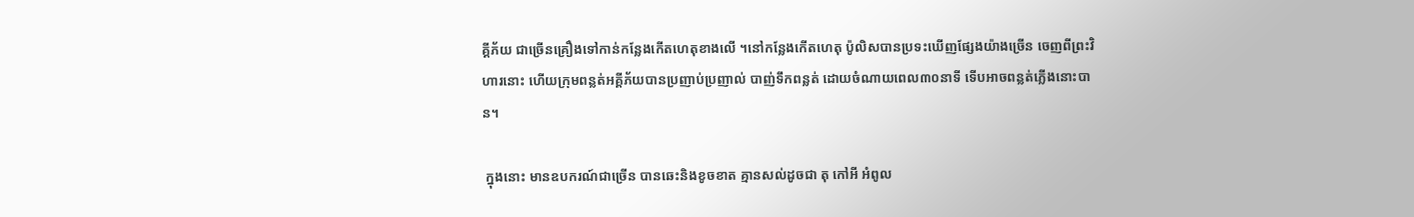គ្គីភ័យ ជាច្រើនគ្រឿងទៅកាន់កន្លែងកើតហេតុខាងលើ ។នៅកន្លែងកើតហេតុ ប៉ូលិសបានប្រទះឃើញផ្សែងយ៉ាងច្រើន ចេញពីព្រះវិហារនោះ ហើយក្រុមពន្លត់អគ្គីភ័យបានប្រញាប់ប្រញាល់ បាញ់ទឹកពន្លត់ ដោយចំណាយពេល៣០នាទី ទើបអាចពន្លត់ភ្លើងនោះបាន។

 ក្នុងនោះ មានឧបករណ៍ជាច្រើន បានឆេះនិងខូចខាត គ្មានសល់ដូចជា តុ កៅអី អំពូល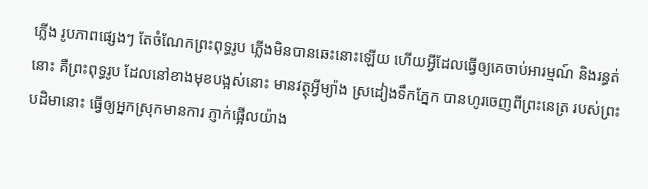ភ្លើង រូបភាពផ្សេងៗ តែចំណែកព្រះពុទ្ធរូប ភ្លើងមិនបានឆេះនោះឡើយ ហើយអ្វីដែលធ្វើឲ្យគេចាប់អារម្មណ៍ និងរន្ធត់នោះ គឺព្រះពុទ្ធរូប ដែលនៅខាងមុខបង្អស់នោះ មានវត្ថុអ្វីម្យ៉ាង ស្រដៀងទឹកភ្នែក បានហូរចេញពីព្រះនេត្រ របស់ព្រះបដិមានោះ ធ្វើឲ្យអ្នកស្រុកមានការ ភ្ញាក់ផ្អើលយ៉ាង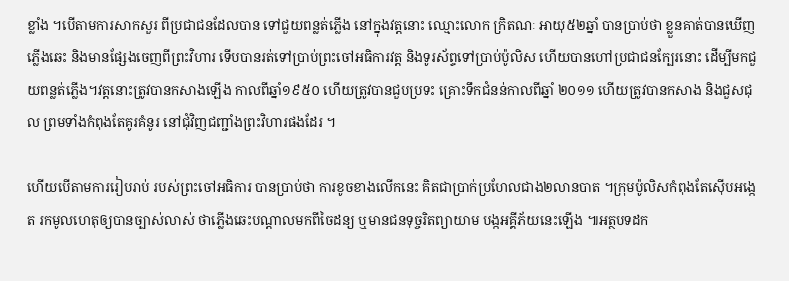ខ្លាំង ។បើតាមការសាកសួរ ពីប្រជាជនដែលបាន ទៅជួយពន្លត់ភ្លើង នៅក្នុងវត្តនោះ ឈ្មោះលោក ក្រិតណៈ អាយុ៥២ឆ្នាំ បានប្រាប់ថា ខ្លួនគាត់បានឃើញភ្លើងឆេះ និងមានផ្សែងចេញពីព្រះវិហារ ទើបបានរត់ទៅប្រាប់ព្រះចៅអធិការវត្ត និងទូរស័ព្ទទៅប្រាប់ប៉ូលិស ហើយបានហៅប្រជាជនក្បែរនោះ ដើម្បីមកជួយពន្លត់ភ្លើង។វត្តនោះត្រូវបានកសាងឡើង កាលពីឆ្នាំ១៩៥០ ហើយត្រូវបានជួបប្រទះ គ្រោះទឹកជំនន់កាលពីឆ្នាំ ២០១១ ហើយត្រូវបានកសាង និងជួសជុល ព្រមទាំងកំពុងតែគូរគំនូរ នៅជុំវិញជញ្ជាំងព្រះវិហារផងដែរ ។

ហើយបើតាមការរៀបរាប់ របស់ព្រះចៅអធិការ បានប្រាប់ថា ការខូចខាងលើកនេះ គិតជាប្រាក់ប្រហែលជាង២លានបាត ។ក្រុមប៉ូលិសកំពុងតែស៊ើបអង្កេត រកមូលហេតុឲ្យបានច្បាស់លាស់ ថាភ្លើងឆេះបណ្តាលមកពីចៃដន្យ ឬមានជនទុច្ចរិតព្យាយាម បង្កអគ្គីភ័យនេះឡើង ៕អត្ថបទដក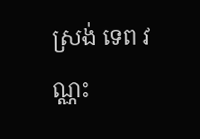ស្រង់ ទេព វណ្ណះ